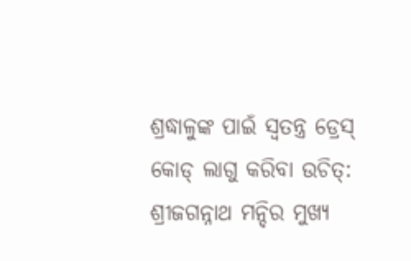ଶ୍ରଦ୍ଧାଳୁଙ୍କ ପାଇଁ ସ୍ୱତନ୍ତ୍ର ଡ୍ରେସ୍ କୋଡ୍ ଲାଗୁ କରିବା ଉଚିତ୍: ଶ୍ରୀଜଗନ୍ନାଥ ମନ୍ଦିର ମୁଖ୍ୟ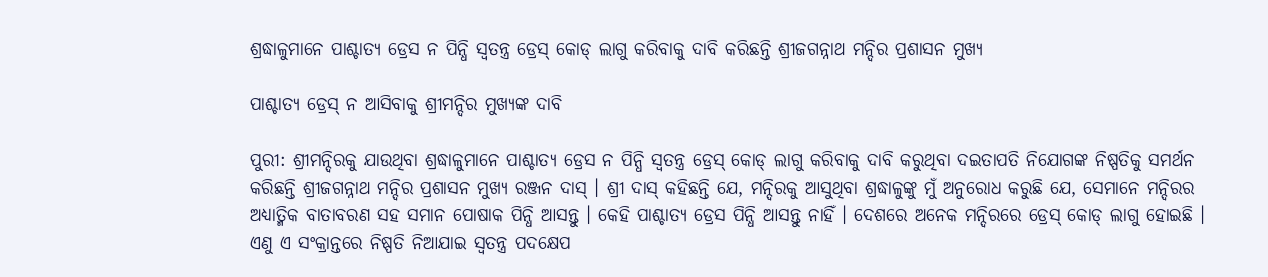ଶ୍ରଦ୍ଧାଳୁମାନେ ପାଶ୍ଚାତ୍ୟ ଡ୍ରେସ ନ ପିନ୍ଧି ସ୍ୱତନ୍ତ୍ର ଡ୍ରେସ୍ କୋଡ୍ ଲାଗୁ କରିବାକୁ ଦାବି କରିଛନ୍ତି ଶ୍ରୀଜଗନ୍ନାଥ ମନ୍ଦିର ପ୍ରଶାସନ ମୁଖ୍ୟ

ପାଶ୍ଚାତ୍ୟ ଡ୍ରେସ୍ ନ ଆସିବାକୁ ଶ୍ରୀମନ୍ଦିର ମୁଖ୍ୟଙ୍କ ଦାବି

ପୁରୀ: ଶ୍ରୀମନ୍ଦିରକୁ ଯାଉଥିବା ଶ୍ରଦ୍ଧାଳୁମାନେ ପାଶ୍ଚାତ୍ୟ ଡ୍ରେସ ନ ପିନ୍ଧି ସ୍ୱତନ୍ତ୍ର ଡ୍ରେସ୍ କୋଡ୍ ଲାଗୁ କରିବାକୁ ଦାବି କରୁଥିବା ଦଇତାପତି ନିଯୋଗଙ୍କ ନିଷ୍ପତିକୁ ସମର୍ଥନ କରିଛନ୍ତି ଶ୍ରୀଜଗନ୍ନାଥ ମନ୍ଦିର ପ୍ରଶାସନ ମୁଖ୍ୟ ରଞ୍ଜନ ଦାସ୍ । ଶ୍ରୀ ଦାସ୍ କହିଛନ୍ତି ଯେ, ମନ୍ଦିରକୁ ଆସୁଥିବା ଶ୍ରଦ୍ଧାଳୁଙ୍କୁ ମୁଁ ଅନୁରୋଧ କରୁଛି ଯେ, ସେମାନେ ମନ୍ଦିରର ଅଧ୍ୟାତ୍ମିକ ବାତାବରଣ ସହ ସମାନ ପୋଷାକ ପିନ୍ଧି ଆସନ୍ତୁ । କେହି ପାଶ୍ଚାତ୍ୟ ଡ୍ରେସ ପିନ୍ଧି ଆସନ୍ତୁ ନାହିଁ । ଦେଶରେ ଅନେକ ମନ୍ଦିରରେ ଡ୍ରେସ୍ କୋଡ୍ ଲାଗୁ ହୋଇଛି । ଏଣୁ ଏ ସଂକ୍ରାନ୍ତରେ ନିଷ୍ପତି ନିଆଯାଇ ସ୍ୱତନ୍ତ୍ର ପଦକ୍ଷେପ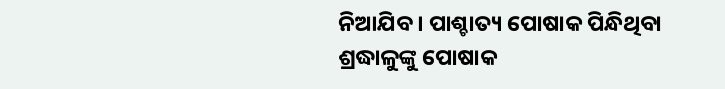ନିଆଯିବ । ପାଶ୍ଚାତ୍ୟ ପୋଷାକ ପିନ୍ଧିଥିବା ଶ୍ରଦ୍ଧାଳୁଙ୍କୁ ପୋଷାକ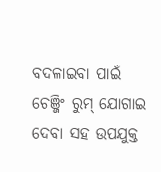ବଦଳାଇବା ପାଇଁ ଚେଞ୍ଜିଂ ରୁମ୍ ଯୋଗାଇ ଦେବା ସହ ଉପଯୁକ୍ତ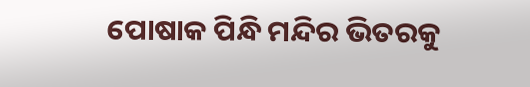ପୋଷାକ ପିନ୍ଧି ମନ୍ଦିର ଭିତରକୁ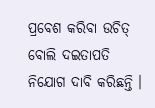ପ୍ରବେଶ କରିବା ଉଚିତ୍ ବୋଲି ଦଇତାପତି ନିଯୋଗ ଦାବି କରିଛନ୍ତି ।